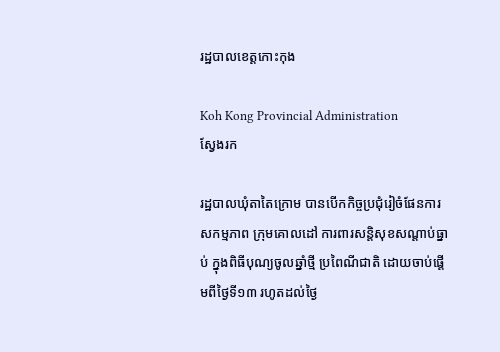រដ្ឋបាលខេត្តកោះកុង

Koh Kong Provincial Administration
ស្វែងរក

រដ្ឋបាលឃុំតាតៃក្រោម បានបើកកិច្ចប្រជុំរៀចំផែនការ សកម្មភាព ក្រុមគោលដៅ ការពារសន្តិសុខសណ្ដាប់ធ្នាប់ ក្នុងពិធីបុណ្យចូលឆ្នាំថ្មី ប្រពៃណីជាតិ ដោយចាប់ផ្ដើមពីថ្ងៃទី១៣ រហូតដល់ថ្ងៃ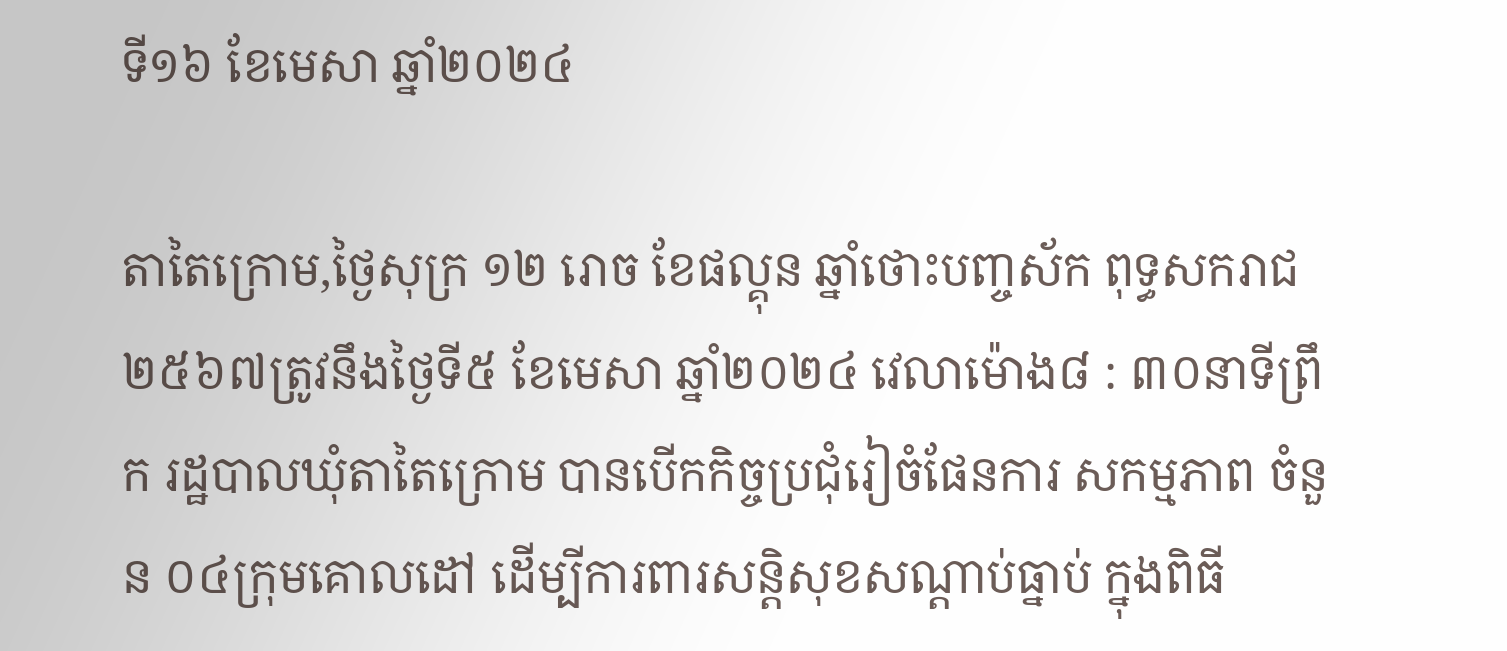ទី១៦ ខែមេសា ឆ្នាំ២០២៤

តាតៃក្រោម,ថ្ងៃសុក្រ ១២ រោច ខែផល្គុន ឆ្នាំថោះបញ្ចស័ក ពុទ្ធសករាជ ២៥៦៧ត្រូវនឹងថ្ងៃទី៥ ខែមេសា ឆ្នាំ២០២៤ វេលាម៉ោង៨ : ៣០នាទីព្រឹក រដ្ឋបាលឃុំតាតៃក្រោម បានបើកកិច្ចប្រជុំរៀចំផែនការ សកម្មភាព ចំនួន ០៤ក្រុមគោលដៅ ដើម្បីការពារសន្តិសុខសណ្ដាប់ធ្នាប់ ក្នុងពិធី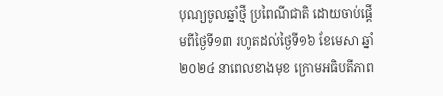បុណ្យចូលឆ្នាំថ្មី ប្រពៃណីជាតិ ដោយចាប់ផ្ដើមពីថ្ងៃទី១៣ រហូតដល់ថ្ងៃទី១៦ ខែមេសា ឆ្នាំ២០២៤ នាពេលខាងមុខ ក្រោមអធិបតីភាព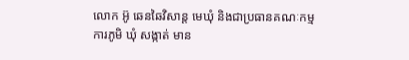លោក អ៊ូ ឆេនឆៃវិសាន្ដ មេឃុំ និងជាប្រធានគណៈកម្មការភូមិ ឃុំ សង្កាត់ មាន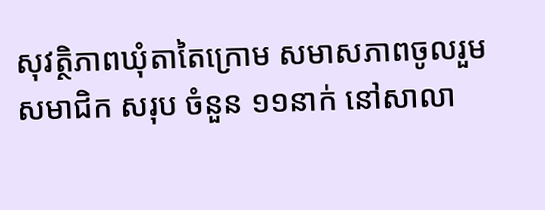សុវត្ថិភាពឃុំតាតៃក្រោម សមាសភាពចូលរួម សមាជិក សរុប ចំនួន ១១នាក់ នៅសាលា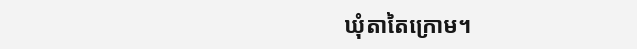ឃុំតាតៃក្រោម។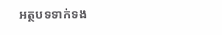អត្ថបទទាក់ទង